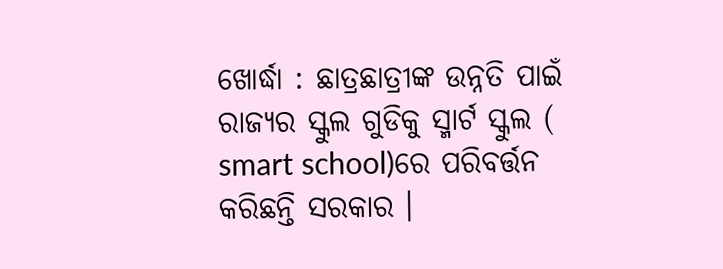ଖୋର୍ଦ୍ଧା : ଛାତ୍ରଛାତ୍ରୀଙ୍କ ଉନ୍ନତି ପାଇଁ ରାଜ୍ୟର ସ୍କୁଲ ଗୁଡିକୁ ସ୍ମାର୍ଟ ସ୍କୁଲ ( smart school)ରେ ପରିବର୍ତ୍ତନ କରିଛନ୍ତି ସରକାର ।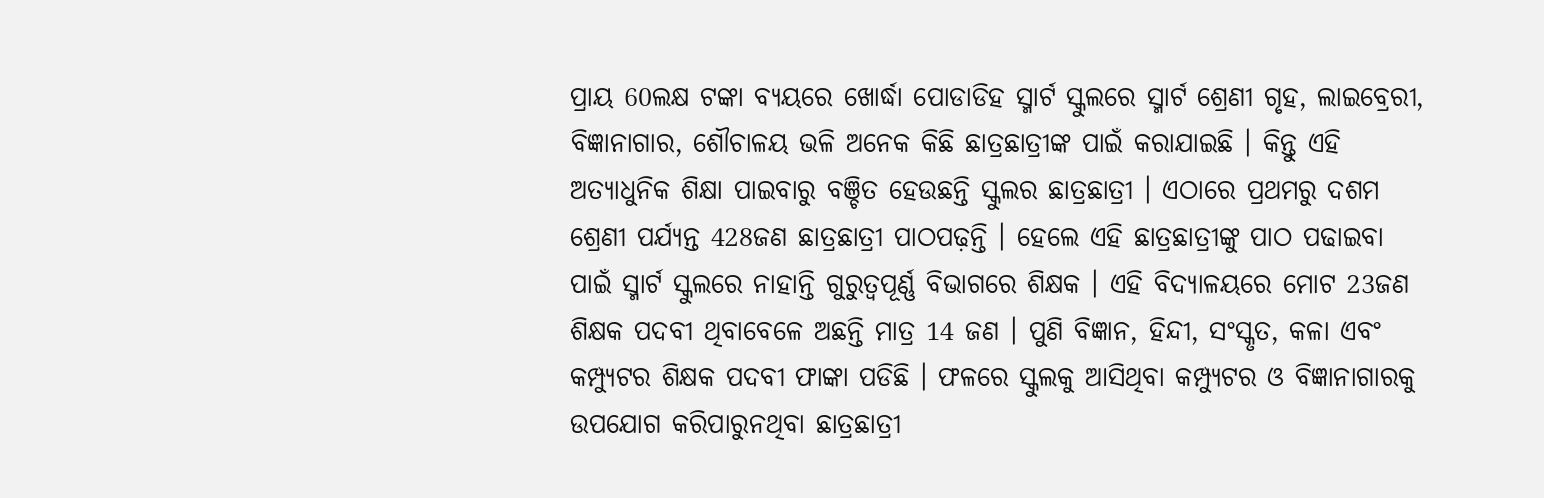ପ୍ରାୟ 60ଲକ୍ଷ ଟଙ୍କା ବ୍ୟୟରେ ଖୋର୍ଦ୍ଧା ପୋଡାଡିହ ସ୍ମାର୍ଟ ସ୍କୁଲରେ ସ୍ମାର୍ଟ ଶ୍ରେଣୀ ଗୃହ, ଲାଇବ୍ରେରୀ, ବିଜ୍ଞାନାଗାର, ଶୌଚାଳୟ ଭଳି ଅନେକ କିଛି ଛାତ୍ରଛାତ୍ରୀଙ୍କ ପାଇଁ କରାଯାଇଛି । କିନ୍ତୁ ଏହି ଅତ୍ୟାଧୁନିକ ଶିକ୍ଷା ପାଇବାରୁ ବଞ୍ଚିତ ହେଉଛନ୍ତି ସ୍କୁଲର ଛାତ୍ରଛାତ୍ରୀ । ଏଠାରେ ପ୍ରଥମରୁ ଦଶମ ଶ୍ରେଣୀ ପର୍ଯ୍ୟନ୍ତ 428ଜଣ ଛାତ୍ରଛାତ୍ରୀ ପାଠପଢ଼ନ୍ତି । ହେଲେ ଏହି ଛାତ୍ରଛାତ୍ରୀଙ୍କୁ ପାଠ ପଢାଇବା ପାଇଁ ସ୍ମାର୍ଟ ସ୍କୁଲରେ ନାହାନ୍ତି ଗୁରୁତ୍ୱପୂର୍ଣ୍ଣ ବିଭାଗରେ ଶିକ୍ଷକ । ଏହି ବିଦ୍ୟାଳୟରେ ମୋଟ 23ଜଣ ଶିକ୍ଷକ ପଦବୀ ଥିବାବେଳେ ଅଛନ୍ତି ମାତ୍ର 14 ଜଣ । ପୁଣି ବିଜ୍ଞାନ, ହିନ୍ଦୀ, ସଂସ୍କୃତ, କଳା ଏବଂ କମ୍ପ୍ୟୁଟର ଶିକ୍ଷକ ପଦବୀ ଫାଙ୍କା ପଡିଛି । ଫଳରେ ସ୍କୁଲକୁ ଆସିଥିବା କମ୍ପ୍ୟୁଟର ଓ ବିଜ୍ଞାନାଗାରକୁ ଉପଯୋଗ କରିପାରୁନଥିବା ଛାତ୍ରଛାତ୍ରୀ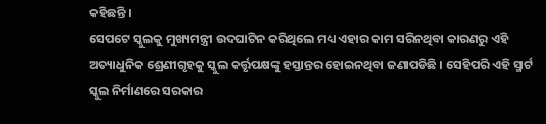କହିଛନ୍ତି ।
ସେପଟେ ସ୍କୁଲକୁ ମୁଖ୍ୟମନ୍ତ୍ରୀ ଉଦଘାଟିନ କରିଥିଲେ ମଧ୍ୟ ଏହାର କାମ ସରିନଥିବା କାରଣରୁ ଏହି ଅତ୍ୟାଧୁନିକ ଶ୍ରେଣୀଗୃହକୁ ସ୍କୁଲ କର୍ତ୍ତୃପକ୍ଷଙ୍କୁ ହସ୍ତାନ୍ତର ହୋଇନଥିବା ଜଣାପଡିଛି । ସେହିପରି ଏହି ସ୍ମାର୍ଟ ସ୍କୁଲ ନିର୍ମାଣରେ ସରକାର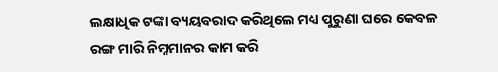ଲକ୍ଷାଧିକ ଟଙ୍କା ବ୍ୟୟବରାଦ କରିଥିଲେ ମଧ୍ୟ ପୁରୁଣା ଘରେ କେବଳ ରଙ୍ଗ ମାରି ନିମ୍ନମାନର କାମ କରି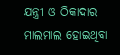ଯନ୍ତ୍ରୀ ଓ ଠିକାଦାର ମାଲମାଲ ହୋଇଥିବା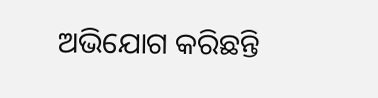ଅଭିଯୋଗ କରିଛନ୍ତି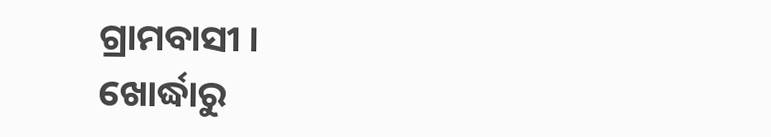ଗ୍ରାମବାସୀ ।
ଖୋର୍ଦ୍ଧାରୁ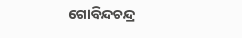ଗୋବିନ୍ଦଚନ୍ଦ୍ର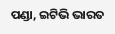ପଣ୍ଡା, ଇଟିଭି ଭାରତ